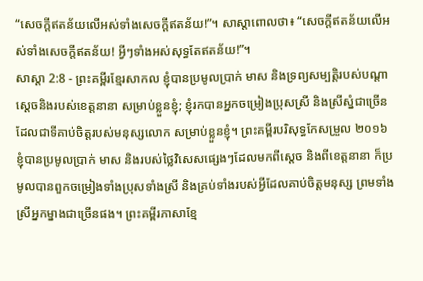“សេចក្ដីឥតន័យលើអស់ទាំងសេចក្ដីឥតន័យ!”។ សាស្ដាពោលថា៖ “សេចក្ដីឥតន័យលើអស់ទាំងសេចក្ដីឥតន័យ! អ្វីៗទាំងអស់សុទ្ធតែឥតន័យ!”។
សាស្តា 2:8 - ព្រះគម្ពីរខ្មែរសាកល ខ្ញុំបានប្រមូលប្រាក់ មាស និងទ្រព្យសម្បត្តិរបស់បណ្ដាស្ដេចនិងរបស់ខេត្តនានា សម្រាប់ខ្លួនខ្ញុំ; ខ្ញុំរកបានអ្នកចម្រៀងប្រុសស្រី និងស្រីស្នំជាច្រើនដែលជាទីគាប់ចិត្តរបស់មនុស្សលោក សម្រាប់ខ្លួនខ្ញុំ។ ព្រះគម្ពីរបរិសុទ្ធកែសម្រួល ២០១៦ ខ្ញុំបានប្រមូលប្រាក់ មាស និងរបស់ថ្លៃវិសេសផ្សេងៗដែលមកពីស្តេច និងពីខេត្តនានា ក៏ប្រមូលបានពួកចម្រៀងទាំងប្រុសទាំងស្រី និងគ្រប់ទាំងរបស់អ្វីដែលគាប់ចិត្តមនុស្ស ព្រមទាំងស្រីអ្នកម្នាងជាច្រើនផង។ ព្រះគម្ពីរភាសាខ្មែ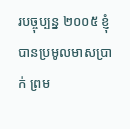របច្ចុប្បន្ន ២០០៥ ខ្ញុំបានប្រមូលមាសប្រាក់ ព្រម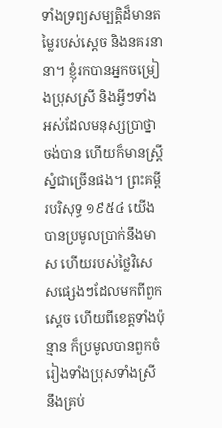ទាំងទ្រព្យសម្បត្តិដ៏មានតម្លៃរបស់ស្ដេច និងនគរនានា។ ខ្ញុំរកបានអ្នកចម្រៀងប្រុសស្រី និងអ្វីៗទាំងអស់ដែលមនុស្សប្រាថ្នាចង់បាន ហើយក៏មានស្ត្រីស្នំជាច្រើនផង។ ព្រះគម្ពីរបរិសុទ្ធ ១៩៥៤ យើងបានប្រមូលប្រាក់នឹងមាស ហើយរបស់ថ្លៃវិសេសផ្សេងៗដែលមកពីពួកស្តេច ហើយពីខេត្តទាំងប៉ុន្មាន ក៏ប្រមូលបានពួកចំរៀងទាំងប្រុសទាំងស្រី នឹងគ្រប់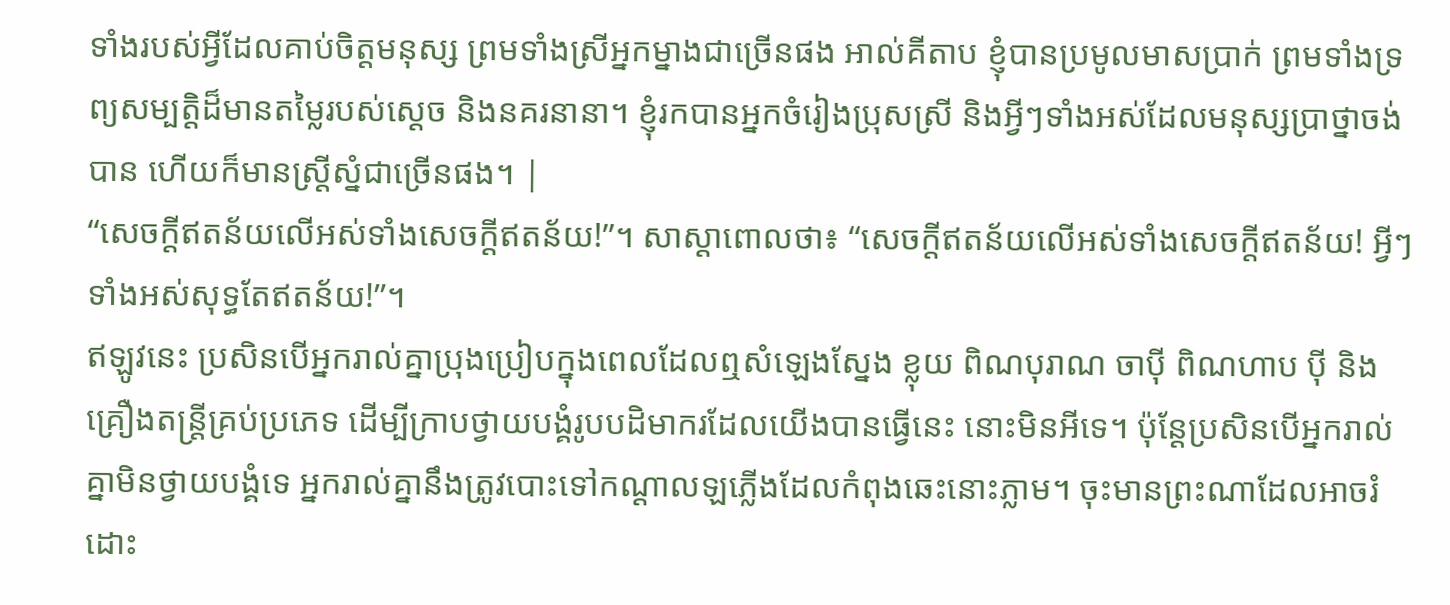ទាំងរបស់អ្វីដែលគាប់ចិត្តមនុស្ស ព្រមទាំងស្រីអ្នកម្នាងជាច្រើនផង អាល់គីតាប ខ្ញុំបានប្រមូលមាសប្រាក់ ព្រមទាំងទ្រព្យសម្បត្តិដ៏មានតម្លៃរបស់ស្ដេច និងនគរនានា។ ខ្ញុំរកបានអ្នកចំរៀងប្រុសស្រី និងអ្វីៗទាំងអស់ដែលមនុស្សប្រាថ្នាចង់បាន ហើយក៏មានស្ត្រីស្នំជាច្រើនផង។ |
“សេចក្ដីឥតន័យលើអស់ទាំងសេចក្ដីឥតន័យ!”។ សាស្ដាពោលថា៖ “សេចក្ដីឥតន័យលើអស់ទាំងសេចក្ដីឥតន័យ! អ្វីៗទាំងអស់សុទ្ធតែឥតន័យ!”។
ឥឡូវនេះ ប្រសិនបើអ្នករាល់គ្នាប្រុងប្រៀបក្នុងពេលដែលឮសំឡេងស្នែង ខ្លុយ ពិណបុរាណ ចាប៉ី ពិណហាប ប៉ី និងគ្រឿងតន្ត្រីគ្រប់ប្រភេទ ដើម្បីក្រាបថ្វាយបង្គំរូបបដិមាករដែលយើងបានធ្វើនេះ នោះមិនអីទេ។ ប៉ុន្តែប្រសិនបើអ្នករាល់គ្នាមិនថ្វាយបង្គំទេ អ្នករាល់គ្នានឹងត្រូវបោះទៅកណ្ដាលឡភ្លើងដែលកំពុងឆេះនោះភ្លាម។ ចុះមានព្រះណាដែលអាចរំដោះ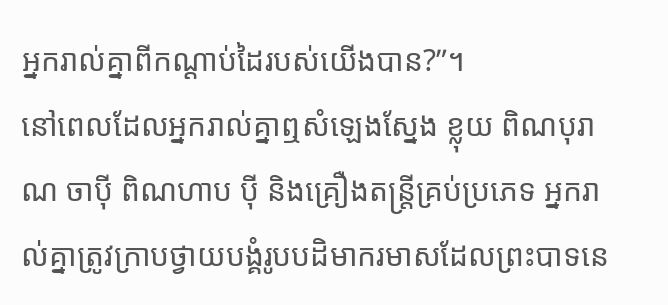អ្នករាល់គ្នាពីកណ្ដាប់ដៃរបស់យើងបាន?”។
នៅពេលដែលអ្នករាល់គ្នាឮសំឡេងស្នែង ខ្លុយ ពិណបុរាណ ចាប៉ី ពិណហាប ប៉ី និងគ្រឿងតន្ត្រីគ្រប់ប្រភេទ អ្នករាល់គ្នាត្រូវក្រាបថ្វាយបង្គំរូបបដិមាករមាសដែលព្រះបាទនេ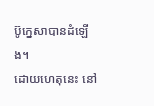ប៊ូក្នេសាបានដំឡើង។
ដោយហេតុនេះ នៅ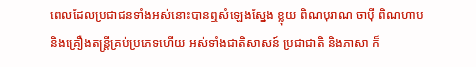ពេលដែលប្រជាជនទាំងអស់នោះបានឮសំឡេងស្នែង ខ្លុយ ពិណបុរាណ ចាប៉ី ពិណហាប និងគ្រឿងតន្ត្រីគ្រប់ប្រភេទហើយ អស់ទាំងជាតិសាសន៍ ប្រជាជាតិ និងភាសា ក៏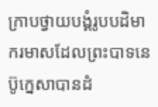ក្រាបថ្វាយបង្គំរូបបដិមាករមាសដែលព្រះបាទនេប៊ូក្នេសាបានដំ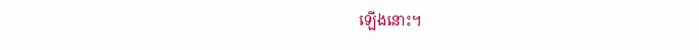ឡើងនោះ។